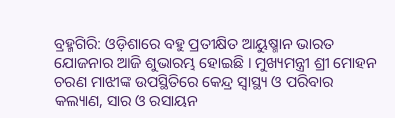ବ୍ରହ୍ମଗିରି: ଓଡ଼ିଶାରେ ବହୁ ପ୍ରତୀକ୍ଷିତ ଆୟୁଷ୍ମାନ ଭାରତ ଯୋଜନାର ଆଜି ଶୁଭାରମ୍ଭ ହୋଇଛି । ମୁଖ୍ୟମନ୍ତ୍ରୀ ଶ୍ରୀ ମୋହନ ଚରଣ ମାଝୀଙ୍କ ଉପସ୍ଥିତିରେ କେନ୍ଦ୍ର ସ୍ୱାସ୍ଥ୍ୟ ଓ ପରିବାର କଲ୍ୟାଣ, ସାର ଓ ରସାୟନ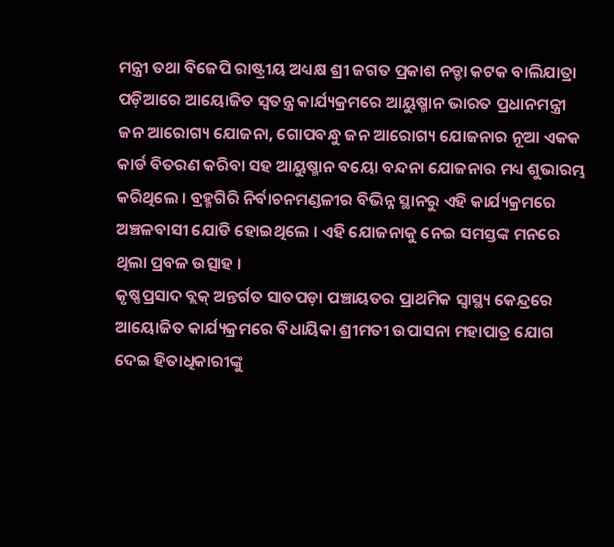ମନ୍ତ୍ରୀ ତଥା ବିଜେପି ରାଷ୍ଟ୍ରୀୟ ଅଧ୍ୟକ୍ଷ ଶ୍ରୀ ଜଗତ ପ୍ରକାଶ ନଡ୍ଡା କଟକ ବାଲିଯାତ୍ରା ପଡ଼ିଆରେ ଆୟୋଜିତ ସ୍ୱତନ୍ତ୍ର କାର୍ଯ୍ୟକ୍ରମରେ ଆୟୁଷ୍ମାନ ଭାରତ ପ୍ରଧାନମନ୍ତ୍ରୀ ଜନ ଆରୋଗ୍ୟ ଯୋଜନା, ଗୋପବନ୍ଧୁ ଜନ ଆରୋଗ୍ୟ ଯୋଜନାର ନୂଆ ଏକକ କାର୍ଡ ବିତରଣ କରିବା ସହ ଆୟୁଷ୍ମାନ ବୟୋ ବନ୍ଦନା ଯୋଜନାର ମଧ୍ୟ ଶୁଭାରମ୍ଭ କରିଥିଲେ । ବ୍ରହ୍ମଗିରି ନିର୍ବାଚନମଣ୍ଡଳୀର ବିଭିନ୍ନ ସ୍ଥାନରୁ ଏହି କାର୍ଯ୍ୟକ୍ରମରେ ଅଞ୍ଚଳବାସୀ ଯୋଡି ହୋଇଥିଲେ । ଏହି ଯୋଜନାକୁ ନେଇ ସମସ୍ତଙ୍କ ମନରେ ଥିଲା ପ୍ରବଳ ଉତ୍ସାହ ।
କୃଷ୍ଣପ୍ରସାଦ ବ୍ଲକ୍ ଅନ୍ତର୍ଗତ ସାତପଡ଼ା ପଞ୍ଚାୟତର ପ୍ରାଥମିକ ସ୍ୱାସ୍ଥ୍ୟ କେନ୍ଦ୍ରରେ ଆୟୋଜିତ କାର୍ଯ୍ୟକ୍ରମରେ ବିଧାୟିକା ଶ୍ରୀମତୀ ଉପାସନା ମହାପାତ୍ର ଯୋଗ ଦେଇ ହିତାଧିକାରୀଙ୍କୁ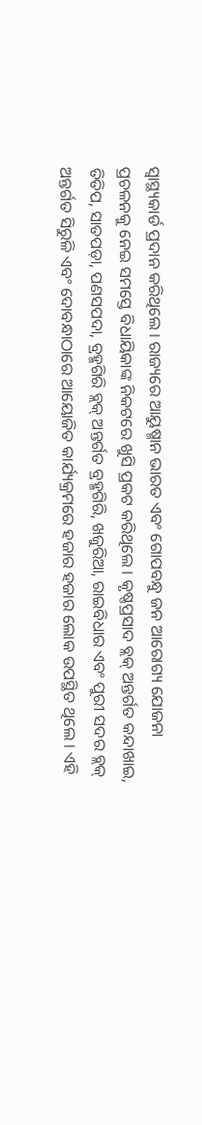ସ୍ୱାସ୍ଥ୍ୟକାର୍ଡ ପ୍ରଦାନ କରିଥିଲେ । ରାଜ୍ୟରେ ଆୟୁଷ୍ମାନ ଭାରତ ଏବଂ ଗୋପବନ୍ଧୁ ଜନ ଆରୋଗ୍ୟ ଯୋଜନା ପ୍ରଚଳନକୁ ନେଇ ସମସ୍ତେ ବିଧାୟିକାଙ୍କ ନିକଟରେ ଖୁସି ପ୍ରକଟ କରିଥିଲେ । କୃଷ୍ଣପ୍ରସାଦ ବ୍ଲକ୍ ଅନ୍ତର୍ଗତ କନ୍ଦାଖାଇ, ତିତିପ, ସାତପଡ଼ା, ପଣସପଦା, ବ୍ରହ୍ମଗିରି ବ୍ଲକ୍ ଅନ୍ତର୍ଗତ ବ୍ରହ୍ମଗିରି, ଖଜୁରିଆ, ରାଇବିଧାର ଏବଂ ପୁରୀ ସଦର ବ୍ଲକ୍ ଅନ୍ତର୍ଗତ ସିରୁଳି ଏବଂ ଦୋବନ୍ଧାଠାରେ ଆୟୋଜିତ କାର୍ଯ୍ୟକ୍ରମରେ ହଜାର ହଜାର ଲୋକ ଉପସ୍ଥିତ ଥିଲେ । ଏହି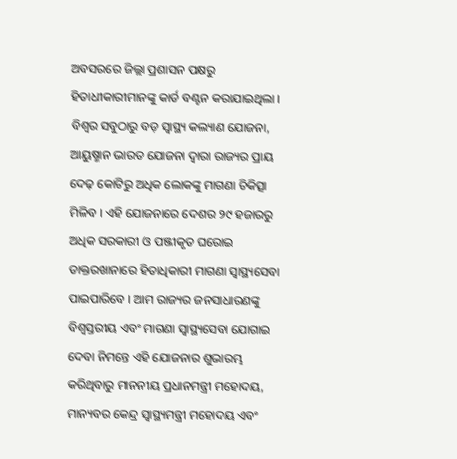ଅବସରରେ ଜିଲ୍ଲା ପ୍ରଶାସନ ପକ୍ଷରୁ ହିତାଧୀକାରୀମାନଙ୍କୁ କାର୍ଡ ବଣ୍ଟନ କରାଯାଇଥିଲା । ବିଶ୍ୱର ସବୁଠାରୁ ବଡ଼ ସ୍ୱାସ୍ଥ୍ୟ କଲ୍ୟାଣ ଯୋଜନା, ଆୟୁଷ୍ମାନ ଭାରତ ଯୋଜନା ଦ୍ୱାରା ରାଜ୍ୟର ପ୍ରାୟ ଦେଢ଼ କୋଟିରୁ ଅଧିକ ଲୋକଙ୍କୁ ମାଗଣା ଚିକିତ୍ସା ମିଳିବ । ଏହି ଯୋଜନାରେ ଦେଶର ୨୯ ହଜାରରୁ ଅଧିକ ସରକାରୀ ଓ ପଞ୍ଜୀକୃତ ଘରୋଇ ଡାକ୍ତରଖାନାରେ ହିତାଧିକାରୀ ମାଗଣା ସ୍ୱାସ୍ଥ୍ୟସେବା ପାଇପାରିବେ । ଆମ ରାଜ୍ୟର ଜନସାଧାରଣଙ୍କୁ ବିଶ୍ୱସ୍ତରୀୟ ଏବଂ ମାଗଣା ସ୍ୱାସ୍ଥ୍ୟସେବା ଯୋଗାଇ ଦେବା ନିମନ୍ତେ ଏହି ଯୋଜନାର ଶୁଭାରମ୍ଭ କରିଥିବାରୁ ମାନନୀୟ ପ୍ରଧାନମନ୍ତ୍ରୀ ମହୋଦୟ, ମାନ୍ୟବର କେନ୍ଦ୍ର ସ୍ୱାସ୍ଥ୍ୟମନ୍ତ୍ରୀ ମହୋଦୟ ଏବଂ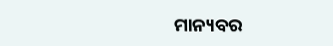ମାନ୍ୟବର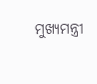ମୁଖ୍ୟମନ୍ତ୍ରୀ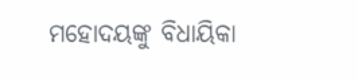ମହୋଦୟଙ୍କୁ ବିଧାୟିକା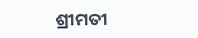ଶ୍ରୀମତୀ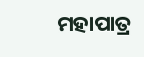ମହାପାତ୍ର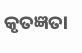କୃତଜ୍ଞତା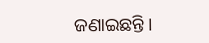ଜଣାଇଛନ୍ତି ।